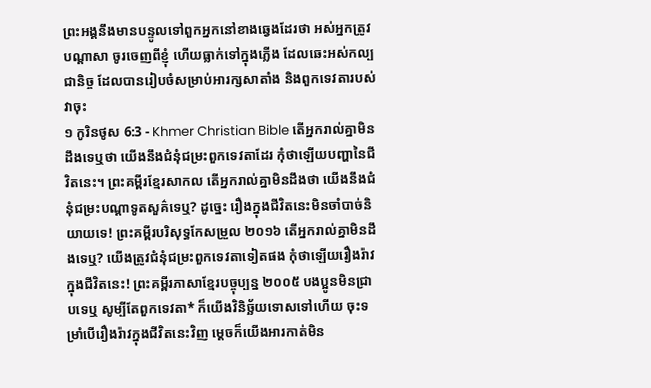ព្រះអង្គនឹងមានបន្ទូលទៅពួកអ្នកនៅខាងឆ្វេងដែរថា អស់អ្នកត្រូវបណ្ដាសា ចូរចេញពីខ្ញុំ ហើយធ្លាក់ទៅក្នុងភ្លើង ដែលឆេះអស់កល្បជានិច្ច ដែលបានរៀបចំសម្រាប់អារក្សសាតាំង និងពួកទេវតារបស់វាចុះ
១ កូរិនថូស 6:3 - Khmer Christian Bible តើអ្នករាល់គ្នាមិនដឹងទេឬថា យើងនឹងជំនុំជម្រះពួកទេវតាដែរ កុំថាឡើយបញ្ហានៃជីវិតនេះ។ ព្រះគម្ពីរខ្មែរសាកល តើអ្នករាល់គ្នាមិនដឹងថា យើងនឹងជំនុំជម្រះបណ្ដាទូតសួគ៌ទេឬ? ដូច្នេះ រឿងក្នុងជីវិតនេះមិនចាំបាច់និយាយទេ! ព្រះគម្ពីរបរិសុទ្ធកែសម្រួល ២០១៦ តើអ្នករាល់គ្នាមិនដឹងទេឬ? យើងត្រូវជំនុំជម្រះពួកទេវតាទៀតផង កុំថាឡើយរឿងរ៉ាវក្នុងជីវិតនេះ! ព្រះគម្ពីរភាសាខ្មែរបច្ចុប្បន្ន ២០០៥ បងប្អូនមិនជ្រាបទេឬ សូម្បីតែពួកទេវតា* ក៏យើងវិនិច្ឆ័យទោសទៅហើយ ចុះទម្រាំបើរឿងរ៉ាវក្នុងជីវិតនេះវិញ ម្ដេចក៏យើងអារកាត់មិន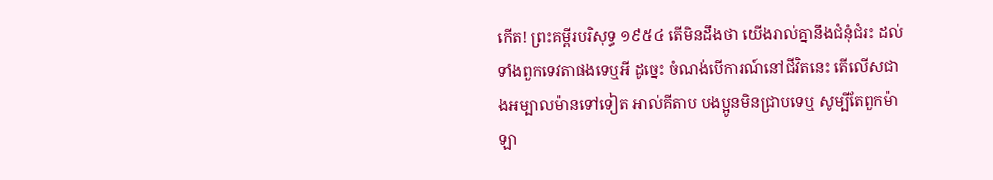កើត! ព្រះគម្ពីរបរិសុទ្ធ ១៩៥៤ តើមិនដឹងថា យើងរាល់គ្នានឹងជំនុំជំរះ ដល់ទាំងពួកទេវតាផងទេឬអី ដូច្នេះ ចំណង់បើការណ៍នៅជីវិតនេះ តើលើសជាងអម្បាលម៉ានទៅទៀត អាល់គីតាប បងប្អូនមិនជ្រាបទេឬ សូម្បីតែពួកម៉ាឡា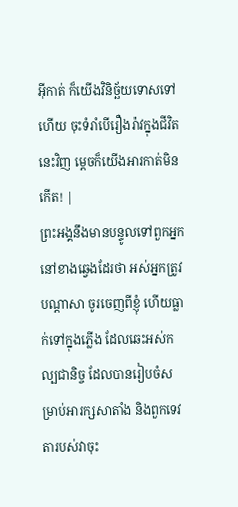អ៊ីកាត់ ក៏យើងវិនិច្ឆ័យទោសទៅហើយ ចុះទំរាំបើរឿងរ៉ាវក្នុងជីវិតនេះវិញ ម្ដេចក៏យើងអារកាត់មិនកើត! |
ព្រះអង្គនឹងមានបន្ទូលទៅពួកអ្នកនៅខាងឆ្វេងដែរថា អស់អ្នកត្រូវបណ្ដាសា ចូរចេញពីខ្ញុំ ហើយធ្លាក់ទៅក្នុងភ្លើង ដែលឆេះអស់កល្បជានិច្ច ដែលបានរៀបចំសម្រាប់អារក្សសាតាំង និងពួកទេវតារបស់វាចុះ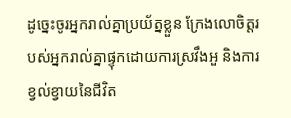ដូច្នេះចូរអ្នករាល់គ្នាប្រយ័ត្នខ្លួន ក្រែងលោចិត្ដរបស់អ្នករាល់គ្នាផ្ទុកដោយការស្រវឹងអួ និងការខ្វល់ខ្វាយនៃជីវិត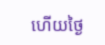ហើយថ្ងៃ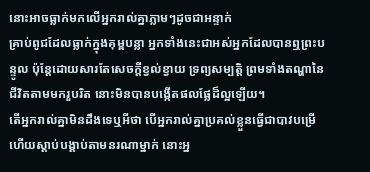នោះអាចធ្លាក់មកលើអ្នករាល់គ្នាភ្លាមៗដូចជាអន្ទាក់
គ្រាប់ពូជដែលធ្លាក់ក្នុងគុម្ពបន្លា អ្នកទាំងនេះជាអស់អ្នកដែលបានឮព្រះបន្ទូល ប៉ុន្ដែដោយសារតែសេចក្ដីខ្វល់ខ្វាយ ទ្រព្យសម្បត្ដិ ព្រមទាំងតណ្ហានៃជីវិតតាមមករួបរិត នោះមិនបានបង្កើតផលផ្លែដ៏ល្អឡើយ។
តើអ្នករាល់គ្នាមិនដឹងទេឬអីថា បើអ្នករាល់គ្នាប្រគល់ខ្លួនធ្វើជាបាវបម្រើ ហើយស្ដាប់បង្គាប់តាមនរណាម្នាក់ នោះអ្ន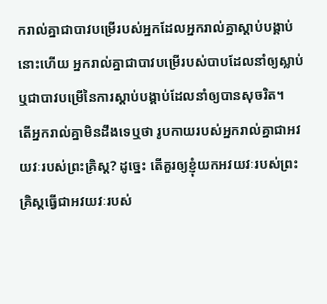ករាល់គ្នាជាបាវបម្រើរបស់អ្នកដែលអ្នករាល់គ្នាស្ដាប់បង្គាប់នោះហើយ អ្នករាល់គ្នាជាបាវបម្រើរបស់បាបដែលនាំឲ្យស្លាប់ ឬជាបាវបម្រើនៃការស្ដាប់បង្គាប់ដែលនាំឲ្យបានសុចរិត។
តើអ្នករាល់គ្នាមិនដឹងទេឬថា រូបកាយរបស់អ្នករាល់គ្នាជាអវយវៈរបស់ព្រះគ្រិស្ដ? ដូច្នេះ តើគួរឲ្យខ្ញុំយកអវយវៈរបស់ព្រះគ្រិស្ដធ្វើជាអវយវៈរបស់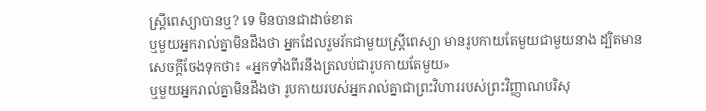ស្ដ្រីពេស្យាបានឬ? ទេ មិនបានជាដាច់ខាត
ឬមួយអ្នករាល់គ្នាមិនដឹងថា អ្នកដែលរួមរ័កជាមួយស្រ្តីពេស្យា មានរូបកាយតែមួយជាមួយនាង ដ្បិតមានសេចក្ដីចែងទុកថា៖ «អ្នកទាំងពីរនឹងត្រលប់ជារូបកាយតែមួយ»
ឬមួយអ្នករាល់គ្នាមិនដឹងថា រូបកាយរបស់អ្នករាល់គ្នាជាព្រះវិហាររបស់ព្រះវិញ្ញាណបរិសុ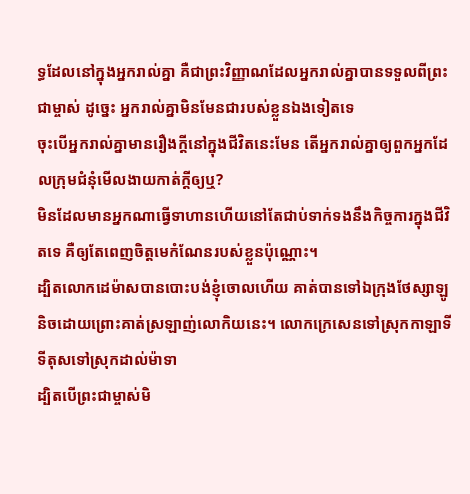ទ្ធដែលនៅក្នុងអ្នករាល់គ្នា គឺជាព្រះវិញ្ញាណដែលអ្នករាល់គ្នាបានទទួលពីព្រះជាម្ចាស់ ដូច្នេះ អ្នករាល់គ្នាមិនមែនជារបស់ខ្លួនឯងទៀតទេ
ចុះបើអ្នករាល់គ្នាមានរឿងក្តីនៅក្នុងជីវិតនេះមែន តើអ្នករាល់គ្នាឲ្យពួកអ្នកដែលក្រុមជំនុំមើលងាយកាត់ក្ដីឲ្យឬ?
មិនដែលមានអ្នកណាធ្វើទាហានហើយនៅតែជាប់ទាក់ទងនឹងកិច្ចការក្នុងជីវិតទេ គឺឲ្យតែពេញចិត្ដមេកំណែនរបស់ខ្លួនប៉ុណ្ណោះ។
ដ្បិតលោកដេម៉ាសបានបោះបង់ខ្ញុំចោលហើយ គាត់បានទៅឯក្រុងថែស្សាឡូនិចដោយព្រោះគាត់ស្រឡាញ់លោកិយនេះ។ លោកក្រេសេនទៅស្រុកកាឡាទី ទីតុសទៅស្រុកដាល់ម៉ាទា
ដ្បិតបើព្រះជាម្ចាស់មិ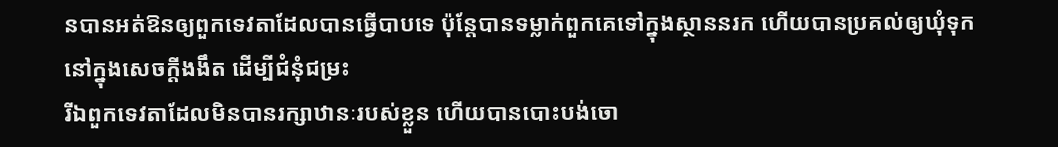នបានអត់ឱនឲ្យពួកទេវតាដែលបានធ្វើបាបទេ ប៉ុន្ដែបានទម្លាក់ពួកគេទៅក្នុងស្ថាននរក ហើយបានប្រគល់ឲ្យឃុំទុកនៅក្នុងសេចក្ដីងងឹត ដើម្បីជំនុំជម្រះ
រីឯពួកទេវតាដែលមិនបានរក្សាឋានៈរបស់ខ្លួន ហើយបានបោះបង់ចោ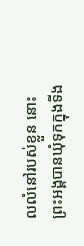លលំនៅរបស់ខ្លួន នោះព្រះអង្គបានឃុំទុកក្នុងទីង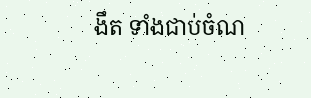ងឹត ទាំងជាប់ចំណ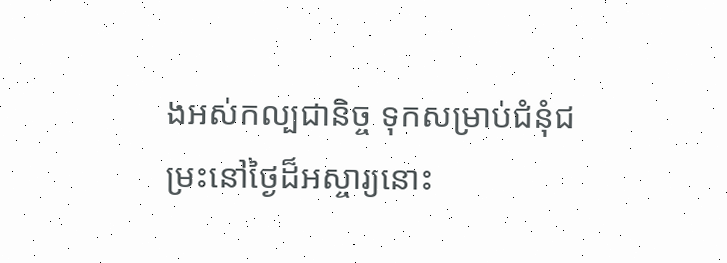ងអស់កល្បជានិច្ច ទុកសម្រាប់ជំនុំជម្រះនៅថ្ងៃដ៏អស្ចារ្យនោះ